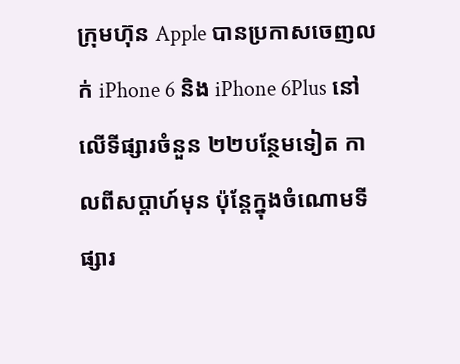ក្រុមហ៊ុន Apple បានប្រកាសចេញលក់ iPhone 6 និង iPhone 6Plus នៅលើទីផ្សារចំនួន ២២បន្ថែមទៀត កាលពីសប្ដាហ៍មុន ប៉ុន្តែក្នុងចំណោមទីផ្សារ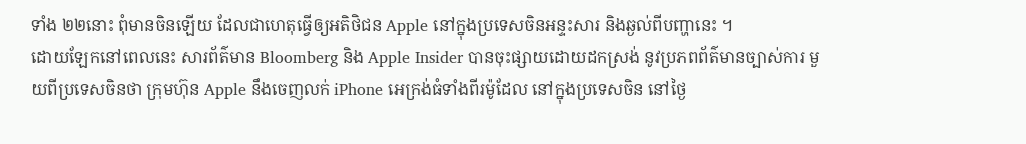ទាំង ២២នោះ ពុំមានចិនឡើយ ដែលជាហេតុធ្វើឲ្យអតិថិជន Apple នៅក្នុងប្រទេសចិនអន្ទះសារ និងឆ្ងល់ពីបញ្ហានេះ ។
ដោយឡែកនៅពេលនេះ សារព័ត៌មាន Bloomberg និង Apple Insider បានចុះផ្សាយដោយដកស្រង់ នូវប្រភពព័ត៌មានច្បាស់ការ មួយពីប្រទេសចិនថា ក្រុមហ៊ុន Apple នឹងចេញលក់ iPhone អេក្រង់ធំទាំងពីរម៉ូដែល នៅក្នុងប្រទេសចិន នៅថ្ងៃ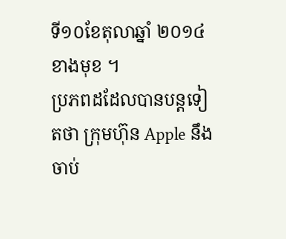ទី១០ខែតុលាឆ្នាំ ២០១៤ ខាងមុខ ។
ប្រភពដដែលបានបន្តទៀតថា ក្រុមហ៊ុន Apple នឹងចាប់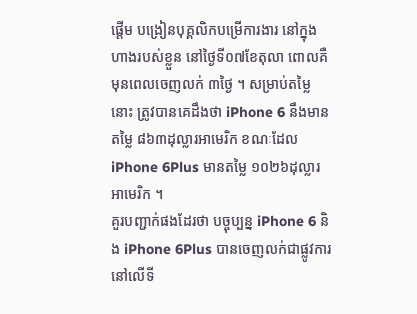ផ្ដើម បង្រៀនបុគ្គលិកបម្រើការងារ នៅក្នុងហាងរបស់ខ្លួន នៅថ្ងៃទី០៧ខែតុលា ពោលគឺមុនពេលចេញលក់ ៣ថ្ងៃ ។ សម្រាប់តម្លៃនោះ ត្រូវបានគេដឹងថា iPhone 6 នឹងមានតម្លៃ ៨៦៣ដុល្លារអាមេរិក ខណៈដែល iPhone 6Plus មានតម្លៃ ១០២៦ដុល្លារអាមេរិក ។
គួរបញ្ជាក់ផងដែរថា បច្ចុប្បន្ន iPhone 6 និង iPhone 6Plus បានចេញលក់ជាផ្លូវការ នៅលើទី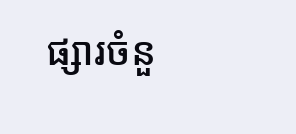ផ្សារចំនួ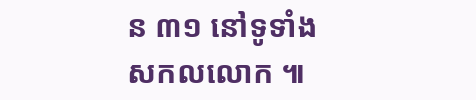ន ៣១ នៅទូទាំងសកលលោក ៕